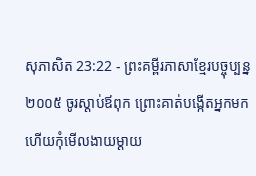សុភាសិត 23:22 - ព្រះគម្ពីរភាសាខ្មែរបច្ចុប្បន្ន ២០០៥ ចូរស្ដាប់ឪពុក ព្រោះគាត់បង្កើតអ្នកមក ហើយកុំមើលងាយម្ដាយ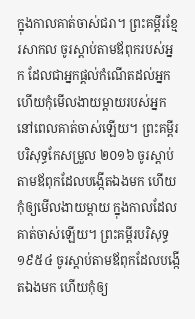ក្នុងកាលគាត់ចាស់ជរា។ ព្រះគម្ពីរខ្មែរសាកល ចូរស្ដាប់តាមឪពុករបស់អ្នក ដែលជាអ្នកផ្ដល់កំណើតដល់អ្នក ហើយកុំមើលងាយម្ដាយរបស់អ្នកនៅពេលគាត់ចាស់ឡើយ។ ព្រះគម្ពីរបរិសុទ្ធកែសម្រួល ២០១៦ ចូរស្តាប់តាមឪពុកដែលបង្កើតឯងមក ហើយកុំឲ្យមើលងាយម្តាយ ក្នុងកាលដែលគាត់ចាស់ឡើយ។ ព្រះគម្ពីរបរិសុទ្ធ ១៩៥៤ ចូរស្តាប់តាមឪពុកដែលបង្កើតឯងមក ហើយកុំឲ្យ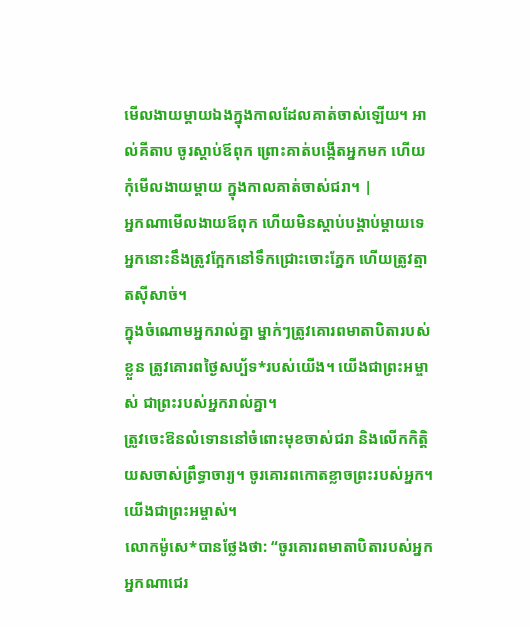មើលងាយម្តាយឯងក្នុងកាលដែលគាត់ចាស់ឡើយ។ អាល់គីតាប ចូរស្ដាប់ឪពុក ព្រោះគាត់បង្កើតអ្នកមក ហើយកុំមើលងាយម្ដាយ ក្នុងកាលគាត់ចាស់ជរា។ |
អ្នកណាមើលងាយឪពុក ហើយមិនស្ដាប់បង្គាប់ម្ដាយទេ អ្នកនោះនឹងត្រូវក្អែកនៅទឹកជ្រោះចោះភ្នែក ហើយត្រូវត្មាតស៊ីសាច់។
ក្នុងចំណោមអ្នករាល់គ្នា ម្នាក់ៗត្រូវគោរពមាតាបិតារបស់ខ្លួន ត្រូវគោរពថ្ងៃសប្ប័ទ*របស់យើង។ យើងជាព្រះអម្ចាស់ ជាព្រះរបស់អ្នករាល់គ្នា។
ត្រូវចេះឱនលំទោននៅចំពោះមុខចាស់ជរា និងលើកកិត្តិយសចាស់ព្រឹទ្ធាចារ្យ។ ចូរគោរពកោតខ្លាចព្រះរបស់អ្នក។ យើងជាព្រះអម្ចាស់។
លោកម៉ូសេ*បានថ្លែងថា: “ចូរគោរពមាតាបិតារបស់អ្នក អ្នកណាជេរ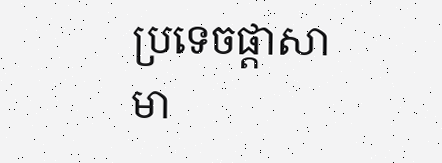ប្រទេចផ្ដាសាមា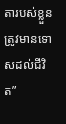តារបស់ខ្លួន ត្រូវមានទោសដល់ជីវិត”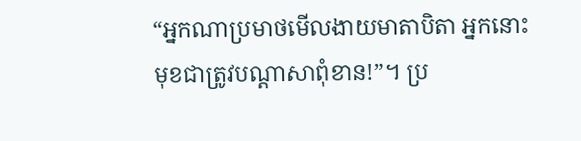“អ្នកណាប្រមាថមើលងាយមាតាបិតា អ្នកនោះមុខជាត្រូវបណ្ដាសាពុំខាន!”។ ប្រ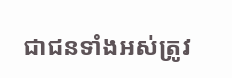ជាជនទាំងអស់ត្រូវ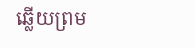ឆ្លើយព្រម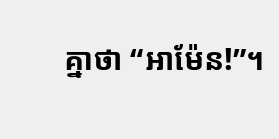គ្នាថា “អាម៉ែន!”។